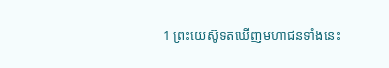1 ព្រះយេស៊ូទតឃើញមហាជនទាំងនេះ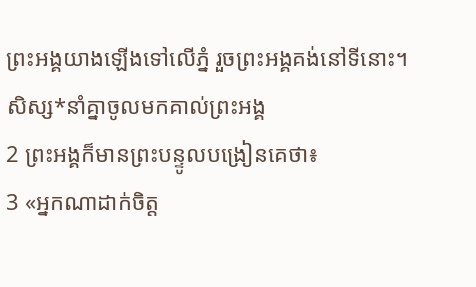ព្រះអង្គយាងឡើងទៅលើភ្នំ រួចព្រះអង្គគង់នៅទីនោះ។ សិស្ស*នាំគ្នាចូលមកគាល់ព្រះអង្គ
2 ព្រះអង្គក៏មានព្រះបន្ទូលបង្រៀនគេថា៖
3 «អ្នកណាដាក់ចិត្ត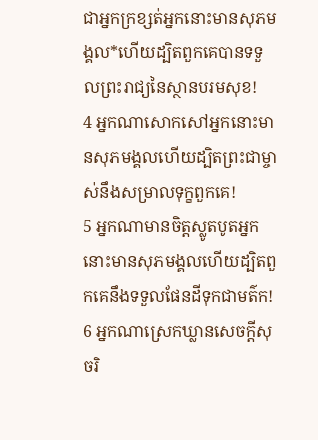ជាអ្នកក្រខ្សត់អ្នកនោះមានសុភមង្គល*ហើយដ្បិតពួកគេបានទទួលព្រះរាជ្យនៃស្ថានបរមសុខ!
4 អ្នកណាសោកសៅអ្នកនោះមានសុភមង្គលហើយដ្បិតព្រះជាម្ចាស់នឹងសម្រាលទុក្ខពួកគេ!
5 អ្នកណាមានចិត្តស្លូតបូតអ្នកនោះមានសុភមង្គលហើយដ្បិតពួកគេនឹងទទួលផែនដីទុកជាមត៌ក!
6 អ្នកណាស្រេកឃ្លានសេចក្ដីសុចរិ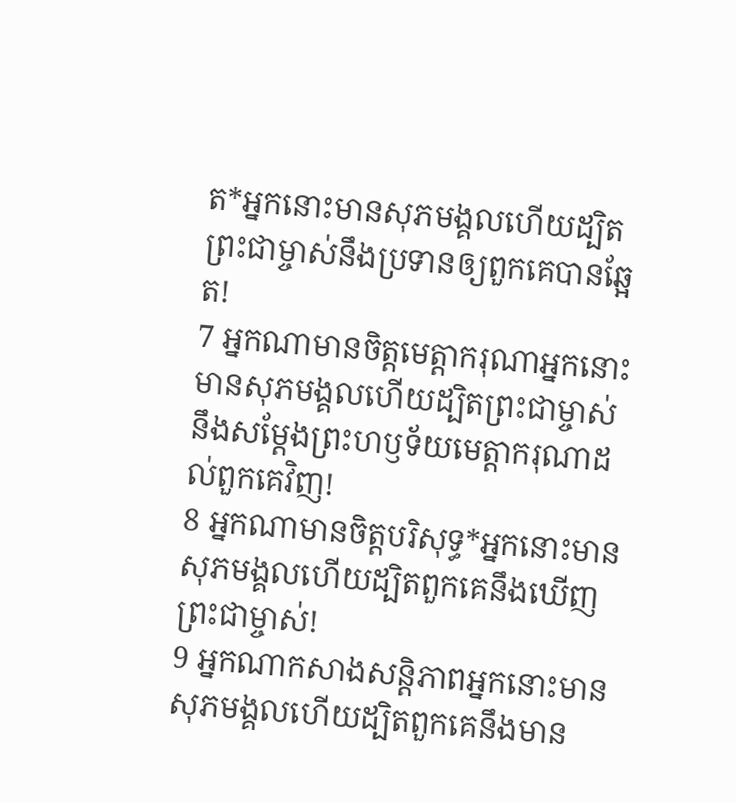ត*អ្នកនោះមានសុភមង្គលហើយដ្បិតព្រះជាម្ចាស់នឹងប្រទានឲ្យពួកគេបានឆ្អែត!
7 អ្នកណាមានចិត្តមេត្តាករុណាអ្នកនោះមានសុភមង្គលហើយដ្បិតព្រះជាម្ចាស់នឹងសម្តែងព្រះហឫទ័យមេត្តាករុណាដល់ពួកគេវិញ!
8 អ្នកណាមានចិត្តបរិសុទ្ធ*អ្នកនោះមានសុភមង្គលហើយដ្បិតពួកគេនឹងឃើញព្រះជាម្ចាស់!
9 អ្នកណាកសាងសន្តិភាពអ្នកនោះមានសុភមង្គលហើយដ្បិតពួកគេនឹងមាន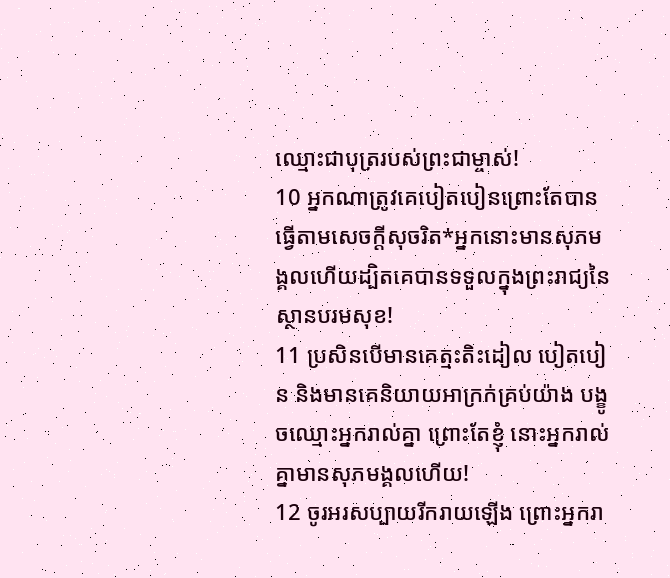ឈ្មោះជាបុត្ររបស់ព្រះជាម្ចាស់!
10 អ្នកណាត្រូវគេបៀតបៀនព្រោះតែបានធ្វើតាមសេចក្ដីសុចរិត*អ្នកនោះមានសុភមង្គលហើយដ្បិតគេបានទទួលក្នុងព្រះរាជ្យនៃស្ថានបរមសុខ!
11 ប្រសិនបើមានគេត្មះតិះដៀល បៀតបៀន និងមានគេនិយាយអាក្រក់គ្រប់យ៉ាង បង្ខូចឈ្មោះអ្នករាល់គ្នា ព្រោះតែខ្ញុំ នោះអ្នករាល់គ្នាមានសុភមង្គលហើយ!
12 ចូរអរសប្បាយរីករាយឡើង ព្រោះអ្នករា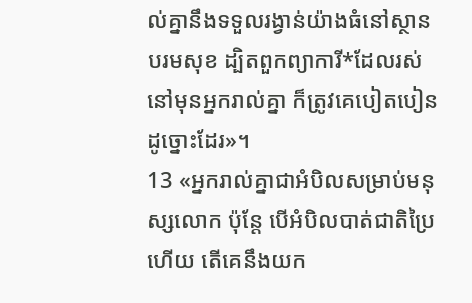ល់គ្នានឹងទទួលរង្វាន់យ៉ាងធំនៅស្ថានបរមសុខ ដ្បិតពួកព្យាការី*ដែលរស់នៅមុនអ្នករាល់គ្នា ក៏ត្រូវគេបៀតបៀនដូច្នោះដែរ»។
13 «អ្នករាល់គ្នាជាអំបិលសម្រាប់មនុស្សលោក ប៉ុន្តែ បើអំបិលបាត់ជាតិប្រៃហើយ តើគេនឹងយក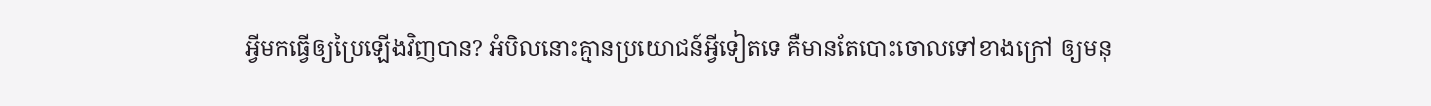អ្វីមកធ្វើឲ្យប្រៃឡើងវិញបាន? អំបិលនោះគ្មានប្រយោជន៍អ្វីទៀតទេ គឺមានតែបោះចោលទៅខាងក្រៅ ឲ្យមនុ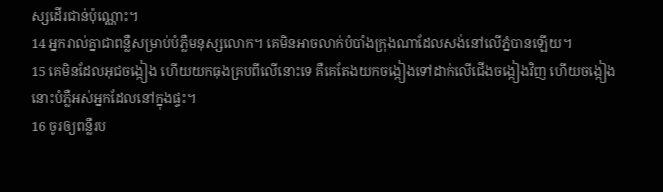ស្សដើរជាន់ប៉ុណ្ណោះ។
14 អ្នករាល់គ្នាជាពន្លឺសម្រាប់បំភ្លឺមនុស្សលោក។ គេមិនអាចលាក់បំបាំងក្រុងណាដែលសង់នៅលើភ្នំបានឡើយ។
15 គេមិនដែលអុជចង្កៀង ហើយយកធុងគ្របពីលើនោះទេ គឺគេតែងយកចង្កៀងទៅដាក់លើជើងចង្កៀងវិញ ហើយចង្កៀងនោះបំភ្លឺអស់អ្នកដែលនៅក្នុងផ្ទះ។
16 ចូរឲ្យពន្លឺរប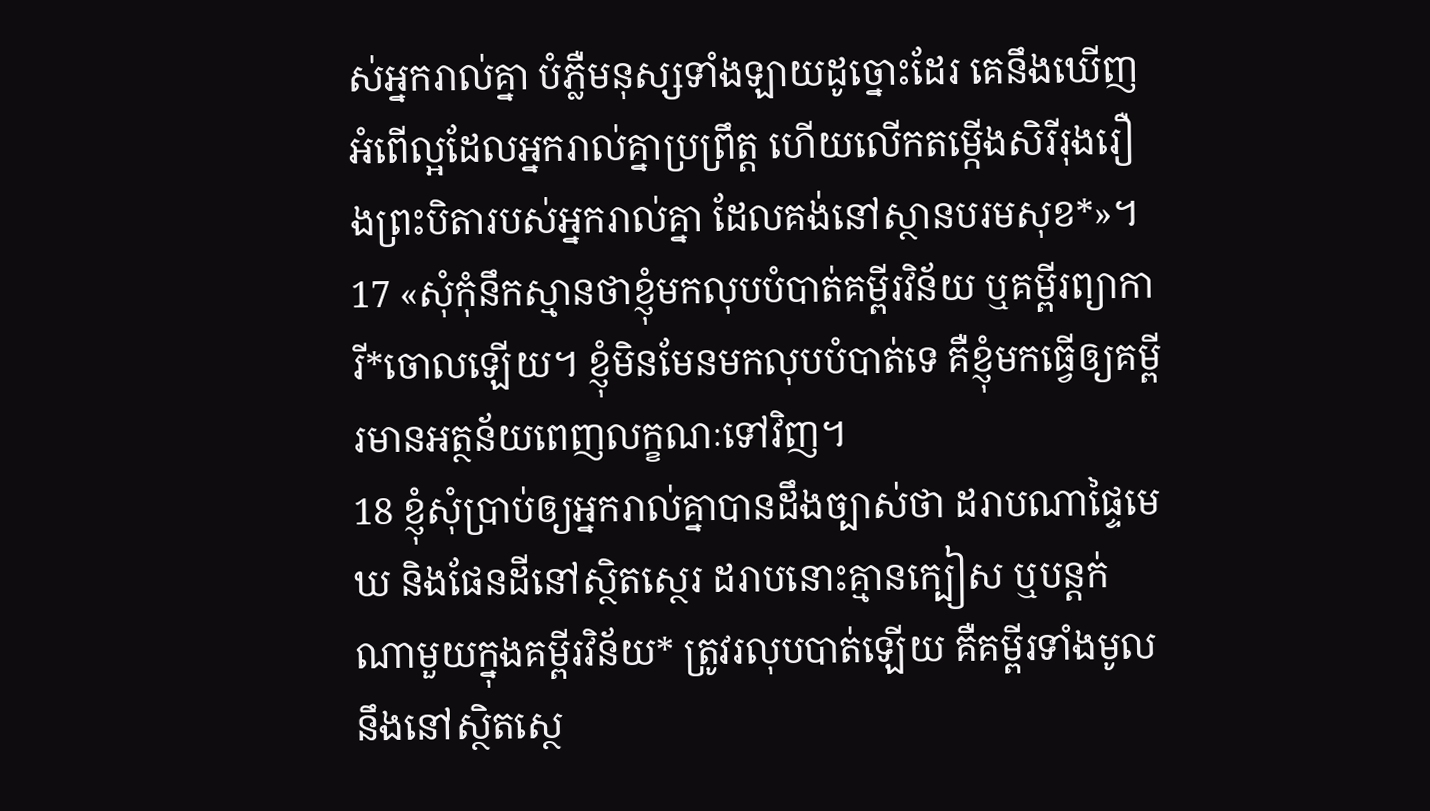ស់អ្នករាល់គ្នា បំភ្លឺមនុស្សទាំងឡាយដូច្នោះដែរ គេនឹងឃើញអំពើល្អដែលអ្នករាល់គ្នាប្រព្រឹត្ត ហើយលើកតម្កើងសិរីរុងរឿងព្រះបិតារបស់អ្នករាល់គ្នា ដែលគង់នៅស្ថានបរមសុខ*»។
17 «សុំកុំនឹកស្មានថាខ្ញុំមកលុបបំបាត់គម្ពីរវិន័យ ឬគម្ពីរព្យាការី*ចោលឡើយ។ ខ្ញុំមិនមែនមកលុបបំបាត់ទេ គឺខ្ញុំមកធ្វើឲ្យគម្ពីរមានអត្ថន័យពេញលក្ខណៈទៅវិញ។
18 ខ្ញុំសុំប្រាប់ឲ្យអ្នករាល់គ្នាបានដឹងច្បាស់ថា ដរាបណាផ្ទៃមេឃ និងផែនដីនៅស្ថិតស្ថេរ ដរាបនោះគ្មានក្បៀស ឬបន្តក់ណាមួយក្នុងគម្ពីរវិន័យ* ត្រូវរលុបបាត់ឡើយ គឺគម្ពីរទាំងមូលនឹងនៅស្ថិតស្ថេ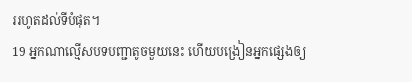ររហូតដល់ទីបំផុត។
19 អ្នកណាល្មើសបទបញ្ជាតូចមួយនេះ ហើយបង្រៀនអ្នកផ្សេងឲ្យ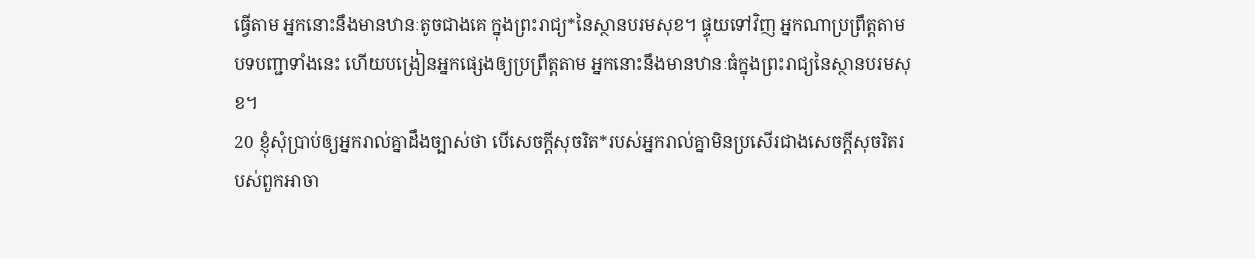ធ្វើតាម អ្នកនោះនឹងមានឋានៈតូចជាងគេ ក្នុងព្រះរាជ្យ*នៃស្ថានបរមសុខ។ ផ្ទុយទៅវិញ អ្នកណាប្រព្រឹត្តតាមបទបញ្ជាទាំងនេះ ហើយបង្រៀនអ្នកផ្សេងឲ្យប្រព្រឹត្តតាម អ្នកនោះនឹងមានឋានៈធំក្នុងព្រះរាជ្យនៃស្ថានបរមសុខ។
20 ខ្ញុំសុំប្រាប់ឲ្យអ្នករាល់គ្នាដឹងច្បាស់ថា បើសេចក្ដីសុចរិត*របស់អ្នករាល់គ្នាមិនប្រសើរជាងសេចក្ដីសុចរិតរបស់ពួកអាចា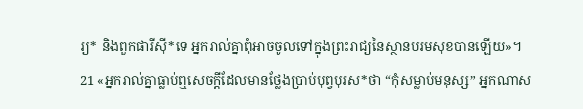រ្យ* និងពួកផារីស៊ី*ទេ អ្នករាល់គ្នាពុំអាចចូលទៅក្នុងព្រះរាជ្យនៃស្ថានបរមសុខបានឡើយ»។
21 «អ្នករាល់គ្នាធ្លាប់ឮសេចក្ដីដែលមានថ្លែងប្រាប់បុព្វបុរស*ថា “កុំសម្លាប់មនុស្ស” អ្នកណាស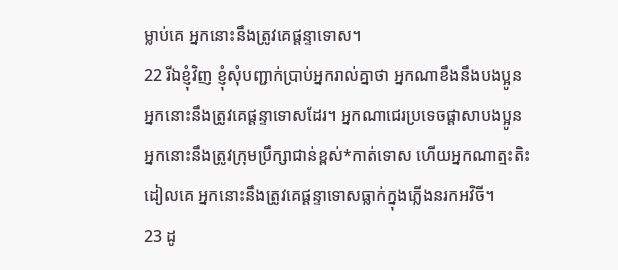ម្លាប់គេ អ្នកនោះនឹងត្រូវគេផ្ដន្ទាទោស។
22 រីឯខ្ញុំវិញ ខ្ញុំសុំបញ្ជាក់ប្រាប់អ្នករាល់គ្នាថា អ្នកណាខឹងនឹងបងប្អូន អ្នកនោះនឹងត្រូវគេផ្ដន្ទាទោសដែរ។ អ្នកណាជេរប្រទេចផ្តាសាបងប្អូន អ្នកនោះនឹងត្រូវក្រុមប្រឹក្សាជាន់ខ្ពស់*កាត់ទោស ហើយអ្នកណាត្មះតិះដៀលគេ អ្នកនោះនឹងត្រូវគេផ្ដន្ទាទោសធ្លាក់ក្នុងភ្លើងនរកអវិចី។
23 ដូ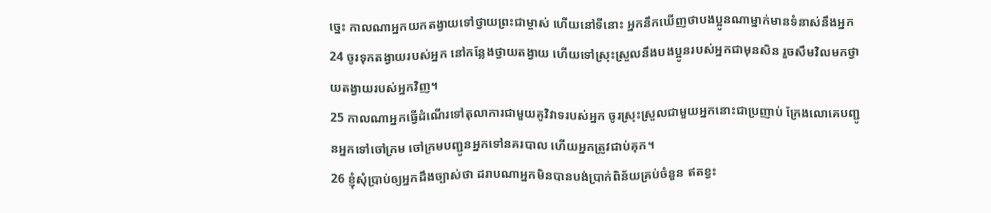ច្នេះ កាលណាអ្នកយកតង្វាយទៅថ្វាយព្រះជាម្ចាស់ ហើយនៅទីនោះ អ្នកនឹកឃើញថាបងប្អូនណាម្នាក់មានទំនាស់នឹងអ្នក
24 ចូរទុកតង្វាយរបស់អ្នក នៅកន្លែងថ្វាយតង្វាយ ហើយទៅស្រុះស្រួលនឹងបងប្អូនរបស់អ្នកជាមុនសិន រួចសឹមវិលមកថ្វាយតង្វាយរបស់អ្នកវិញ។
25 កាលណាអ្នកធ្វើដំណើរទៅតុលាការជាមួយគូវិវាទរបស់អ្នក ចូរស្រុះស្រួលជាមួយអ្នកនោះជាប្រញាប់ ក្រែងលោគេបញ្ជូនអ្នកទៅចៅក្រម ចៅក្រមបញ្ជូនអ្នកទៅនគរបាល ហើយអ្នកត្រូវជាប់គុក។
26 ខ្ញុំសុំប្រាប់ឲ្យអ្នកដឹងច្បាស់ថា ដរាបណាអ្នកមិនបានបង់ប្រាក់ពិន័យគ្រប់ចំនួន ឥតខ្វះ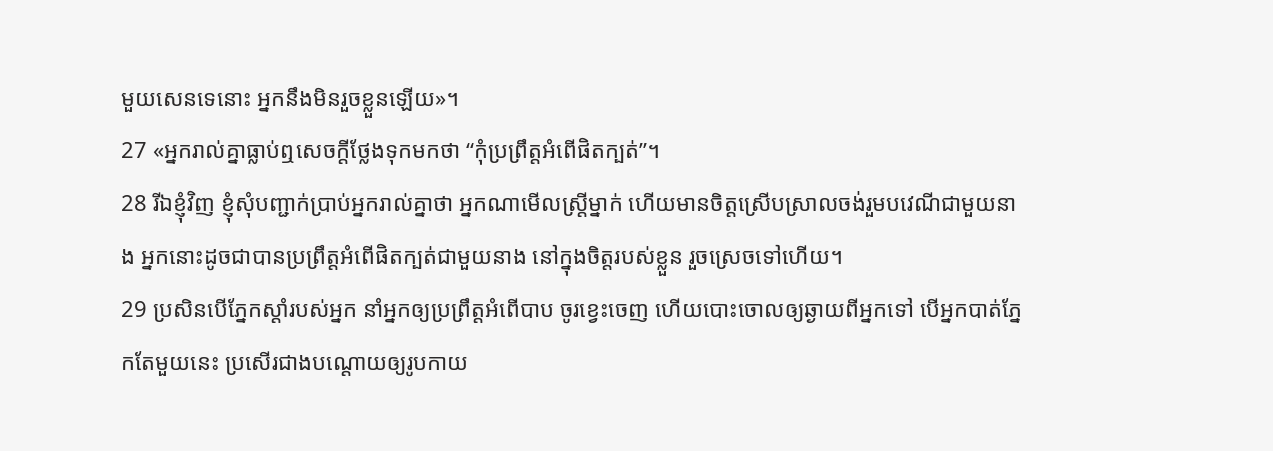មួយសេនទេនោះ អ្នកនឹងមិនរួចខ្លួនឡើយ»។
27 «អ្នករាល់គ្នាធ្លាប់ឮសេចក្ដីថ្លែងទុកមកថា “កុំប្រព្រឹត្តអំពើផិតក្បត់”។
28 រីឯខ្ញុំវិញ ខ្ញុំសុំបញ្ជាក់ប្រាប់អ្នករាល់គ្នាថា អ្នកណាមើលស្ត្រីម្នាក់ ហើយមានចិត្តស្រើបស្រាលចង់រួមបវេណីជាមួយនាង អ្នកនោះដូចជាបានប្រព្រឹត្តអំពើផិតក្បត់ជាមួយនាង នៅក្នុងចិត្តរបស់ខ្លួន រួចស្រេចទៅហើយ។
29 ប្រសិនបើភ្នែកស្ដាំរបស់អ្នក នាំអ្នកឲ្យប្រព្រឹត្តអំពើបាប ចូរខ្វេះចេញ ហើយបោះចោលឲ្យឆ្ងាយពីអ្នកទៅ បើអ្នកបាត់ភ្នែកតែមួយនេះ ប្រសើរជាងបណ្ដោយឲ្យរូបកាយ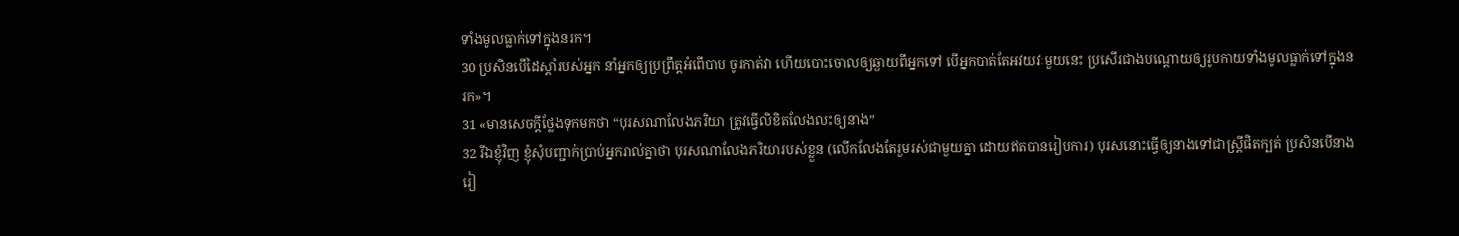ទាំងមូលធ្លាក់ទៅក្នុងនរក។
30 ប្រសិនបើដៃស្ដាំរបស់អ្នក នាំអ្នកឲ្យប្រព្រឹត្តអំពើបាប ចូរកាត់វា ហើយបោះចោលឲ្យឆ្ងាយពីអ្នកទៅ បើអ្នកបាត់តែអវយវៈមួយនេះ ប្រសើរជាងបណ្ដោយឲ្យរូបកាយទាំងមូលធ្លាក់ទៅក្នុងនរក»។
31 «មានសេចក្ដីថ្លែងទុកមកថា “បុរសណាលែងភរិយា ត្រូវធ្វើលិខិតលែងលះឲ្យនាង”
32 រីឯខ្ញុំវិញ ខ្ញុំសុំបញ្ជាក់ប្រាប់អ្នករាល់គ្នាថា បុរសណាលែងភរិយារបស់ខ្លួន (លើកលែងតែរួមរស់ជាមួយគ្នា ដោយឥតបានរៀបការ) បុរសនោះធ្វើឲ្យនាងទៅជាស្ត្រីផិតក្បត់ ប្រសិនបើនាងរៀ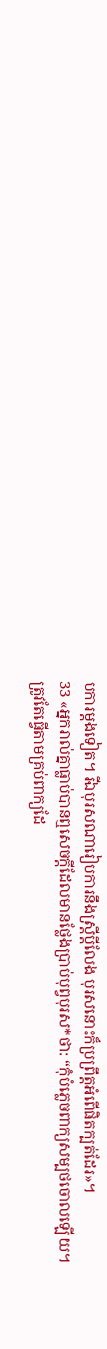បការម្ដងទៀត។ រីឯបុរសណារៀបការនឹងស្ត្រីប្ដីលែង បុរសនោះក៏ប្រព្រឹត្តអំពើផិតក្បត់ដែរ»។
33 «អ្នករាល់គ្នាធ្លាប់បានឮសេចក្ដីដែលមានថ្លែងប្រាប់បុព្វបុរស*ថា: “កុំបំភ្លេចពាក្យសម្បថចោលឡើយ។ ត្រូវតែធ្វើតាមគ្រប់ពាក្យដែ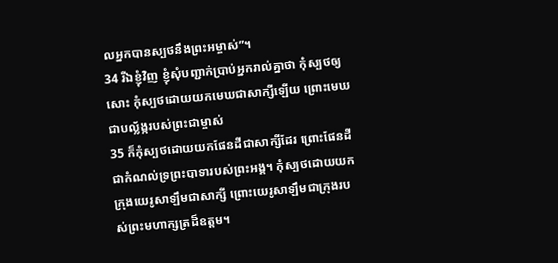លអ្នកបានស្បថនឹងព្រះអម្ចាស់”។
34 រីឯខ្ញុំវិញ ខ្ញុំសុំបញ្ជាក់ប្រាប់អ្នករាល់គ្នាថា កុំស្បថឲ្យសោះ កុំស្បថដោយយកមេឃជាសាក្សីឡើយ ព្រោះមេឃជាបល្ល័ង្ករបស់ព្រះជាម្ចាស់
35 ក៏កុំស្បថដោយយកផែនដីជាសាក្សីដែរ ព្រោះផែនដីជាកំណល់ទ្រព្រះបាទារបស់ព្រះអង្គ។ កុំស្បថដោយយកក្រុងយេរូសាឡឹមជាសាក្សី ព្រោះយេរូសាឡឹមជាក្រុងរបស់ព្រះមហាក្សត្រដ៏ឧត្ដម។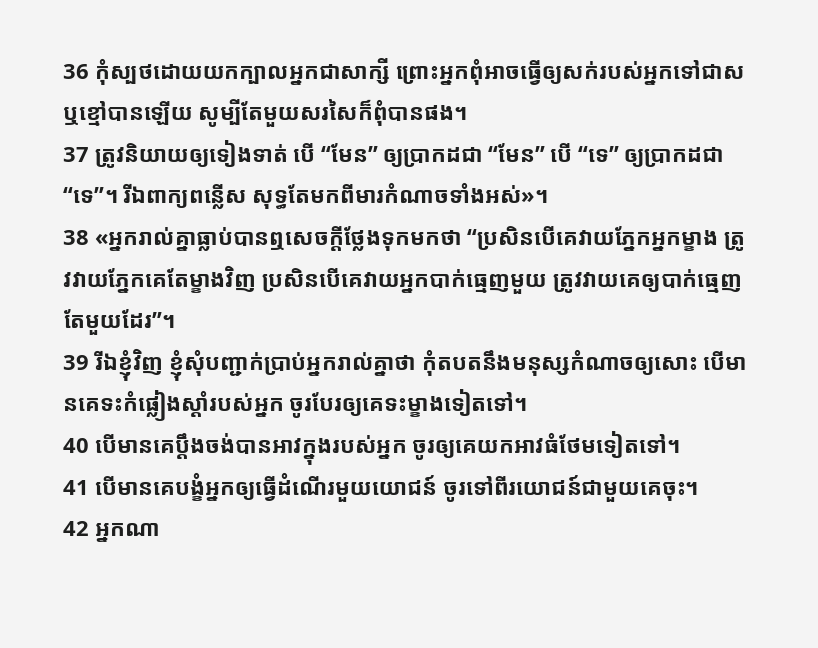36 កុំស្បថដោយយកក្បាលអ្នកជាសាក្សី ព្រោះអ្នកពុំអាចធ្វើឲ្យសក់របស់អ្នកទៅជាស ឬខ្មៅបានឡើយ សូម្បីតែមួយសរសៃក៏ពុំបានផង។
37 ត្រូវនិយាយឲ្យទៀងទាត់ បើ “មែន” ឲ្យប្រាកដជា “មែន” បើ “ទេ” ឲ្យប្រាកដជា“ទេ”។ រីឯពាក្យពន្លើស សុទ្ធតែមកពីមារកំណាចទាំងអស់»។
38 «អ្នករាល់គ្នាធ្លាប់បានឮសេចក្ដីថ្លែងទុកមកថា “ប្រសិនបើគេវាយភ្នែកអ្នកម្ខាង ត្រូវវាយភ្នែកគេតែម្ខាងវិញ ប្រសិនបើគេវាយអ្នកបាក់ធ្មេញមួយ ត្រូវវាយគេឲ្យបាក់ធ្មេញតែមួយដែរ”។
39 រីឯខ្ញុំវិញ ខ្ញុំសុំបញ្ជាក់ប្រាប់អ្នករាល់គ្នាថា កុំតបតនឹងមនុស្សកំណាចឲ្យសោះ បើមានគេទះកំផ្លៀងស្ដាំរបស់អ្នក ចូរបែរឲ្យគេទះម្ខាងទៀតទៅ។
40 បើមានគេប្ដឹងចង់បានអាវក្នុងរបស់អ្នក ចូរឲ្យគេយកអាវធំថែមទៀតទៅ។
41 បើមានគេបង្ខំអ្នកឲ្យធ្វើដំណើរមួយយោជន៍ ចូរទៅពីរយោជន៍ជាមួយគេចុះ។
42 អ្នកណា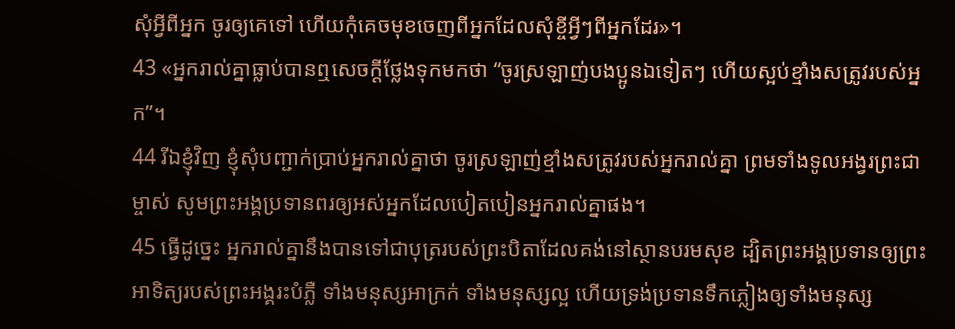សុំអ្វីពីអ្នក ចូរឲ្យគេទៅ ហើយកុំគេចមុខចេញពីអ្នកដែលសុំខ្ចីអ្វីៗពីអ្នកដែរ»។
43 «អ្នករាល់គ្នាធ្លាប់បានឮសេចក្ដីថ្លែងទុកមកថា “ចូរស្រឡាញ់បងប្អូនឯទៀតៗ ហើយស្អប់ខ្មាំងសត្រូវរបស់អ្នក”។
44 រីឯខ្ញុំវិញ ខ្ញុំសុំបញ្ជាក់ប្រាប់អ្នករាល់គ្នាថា ចូរស្រឡាញ់ខ្មាំងសត្រូវរបស់អ្នករាល់គ្នា ព្រមទាំងទូលអង្វរព្រះជាម្ចាស់ សូមព្រះអង្គប្រទានពរឲ្យអស់អ្នកដែលបៀតបៀនអ្នករាល់គ្នាផង។
45 ធ្វើដូច្នេះ អ្នករាល់គ្នានឹងបានទៅជាបុត្ររបស់ព្រះបិតាដែលគង់នៅស្ថានបរមសុខ ដ្បិតព្រះអង្គប្រទានឲ្យព្រះអាទិត្យរបស់ព្រះអង្គរះបំភ្លឺ ទាំងមនុស្សអាក្រក់ ទាំងមនុស្សល្អ ហើយទ្រង់ប្រទានទឹកភ្លៀងឲ្យទាំងមនុស្ស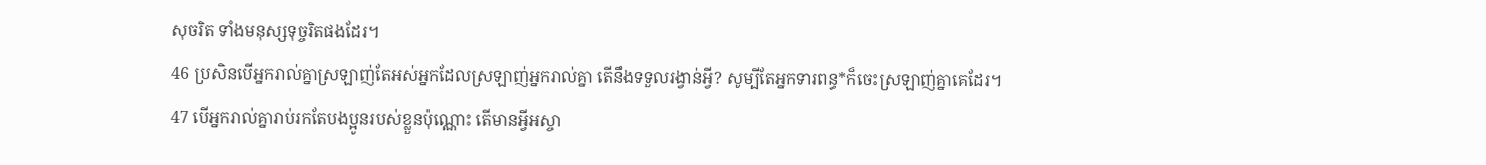សុចរិត ទាំងមនុស្សទុច្ចរិតផងដែរ។
46 ប្រសិនបើអ្នករាល់គ្នាស្រឡាញ់តែអស់អ្នកដែលស្រឡាញ់អ្នករាល់គ្នា តើនឹងទទួលរង្វាន់អ្វី? សូម្បីតែអ្នកទារពន្ធ*ក៏ចេះស្រឡាញ់គ្នាគេដែរ។
47 បើអ្នករាល់គ្នារាប់រកតែបងប្អូនរបស់ខ្លួនប៉ុណ្ណោះ តើមានអ្វីអស្ចា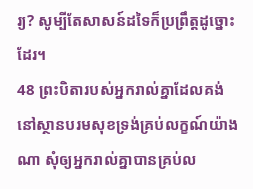រ្យ? សូម្បីតែសាសន៍ដទៃក៏ប្រព្រឹត្តដូច្នោះដែរ។
48 ព្រះបិតារបស់អ្នករាល់គ្នាដែលគង់នៅស្ថានបរមសុខទ្រង់គ្រប់លក្ខណ៍យ៉ាងណា សុំឲ្យអ្នករាល់គ្នាបានគ្រប់ល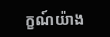ក្ខណ៍យ៉ាង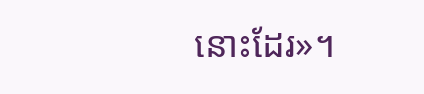នោះដែរ»។